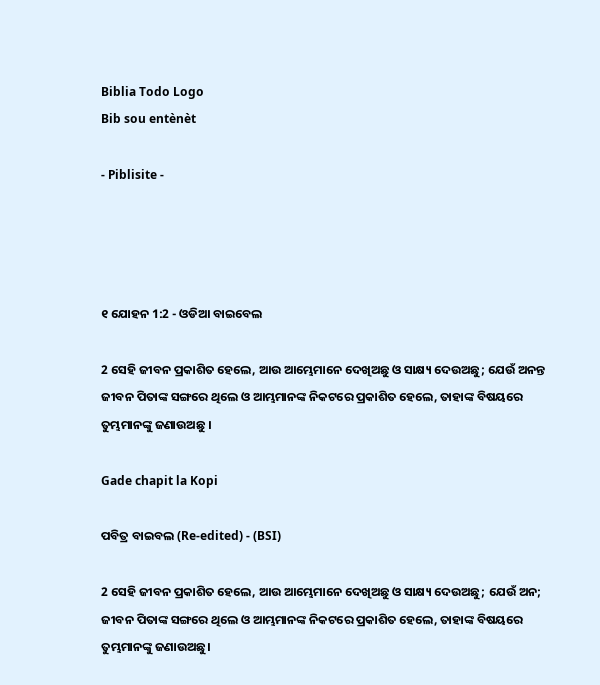Biblia Todo Logo
Bib sou entènèt

- Piblisite -




୧ ଯୋହନ 1:2 - ଓଡିଆ ବାଇବେଲ

2 ସେହି ଜୀବନ ପ୍ରକାଶିତ ହେଲେ, ଆଉ ଆମ୍ଭେମାନେ ଦେଖିଅଛୁ ଓ ସାକ୍ଷ୍ୟ ଦେଉଅଛୁ; ଯେଉଁ ଅନନ୍ତ ଜୀବନ ପିତାଙ୍କ ସଙ୍ଗରେ ଥିଲେ ଓ ଆମ୍ଭମାନଙ୍କ ନିକଟରେ ପ୍ରକାଶିତ ହେଲେ, ତାହାଙ୍କ ବିଷୟରେ ତୁମ୍ଭମାନଙ୍କୁ ଜଣାଉଅଛୁ ।

Gade chapit la Kopi

ପବିତ୍ର ବାଇବଲ (Re-edited) - (BSI)

2 ସେହି ଜୀବନ ପ୍ରକାଶିତ ହେଲେ, ଆଉ ଆମ୍ଭେମାନେ ଦେଖିଅଛୁ ଓ ସାକ୍ଷ୍ୟ ଦେଉଅଛୁ; ଯେଉଁ ଅନ; ଜୀବନ ପିତାଙ୍କ ସଙ୍ଗରେ ଥିଲେ ଓ ଆମ୍ଭମାନଙ୍କ ନିକଟରେ ପ୍ରକାଶିତ ହେଲେ, ତାହାଙ୍କ ବିଷୟରେ ତୁମ୍ଭମାନଙ୍କୁ ଜଣାଉଅଛୁ।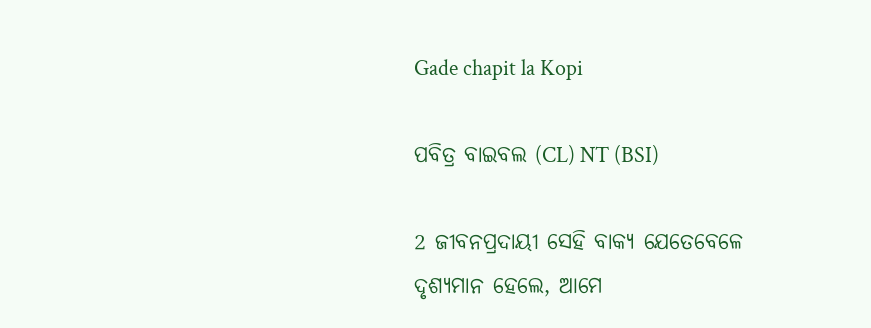Gade chapit la Kopi

ପବିତ୍ର ବାଇବଲ (CL) NT (BSI)

2 ଜୀବନପ୍ରଦାୟୀ ସେହି ବାକ୍ୟ ଯେତେବେଳେ ଦୃଶ୍ୟମାନ ହେଲେ, ଆମେ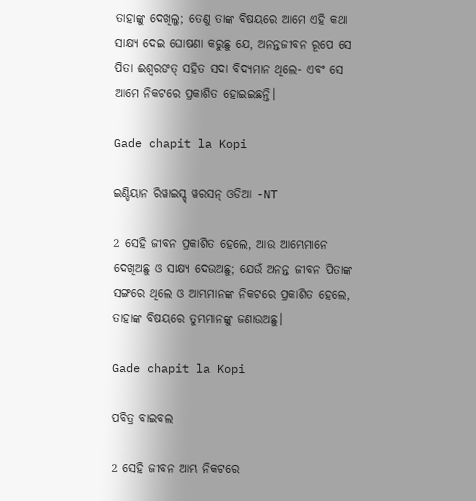ତାହାଙ୍କୁ ଦେଖିଲୁ; ତେଣୁ ତାଙ୍କ ବିଷୟରେ ଆମେ ଏହି କଥା ସାକ୍ଷ୍ୟ ଦେଇ ଘୋଷଣା କରୁଛୁ ଯେ, ଅନନ୍ତଜୀବନ ରୂପେ ସେ ପିତା ଈଶ୍ୱରଙତ୍ ସହିତ ସଦା ବିଦ୍ୟମାନ ଥିଲେ- ଏବଂ ସେ ଆମେ ନିକଟରେ ପ୍ରକାଶିତ ହୋଇଇଛନ୍ତି।

Gade chapit la Kopi

ଇଣ୍ଡିୟାନ ରିୱାଇସ୍ଡ୍ ୱରସନ୍ ଓଡିଆ -NT

2 ସେହି ଜୀବନ ପ୍ରକାଶିତ ହେଲେ, ଆଉ ଆମ୍ଭେମାନେ ଦେଖିଅଛୁ ଓ ସାକ୍ଷ୍ୟ ଦେଉଅଛୁ; ଯେଉଁ ଅନନ୍ତ ଜୀବନ ପିତାଙ୍କ ସଙ୍ଗରେ ଥିଲେ ଓ ଆମ୍ଭମାନଙ୍କ ନିକଟରେ ପ୍ରକାଶିତ ହେଲେ, ତାହାଙ୍କ ବିଷୟରେ ତୁମ୍ଭମାନଙ୍କୁ ଜଣାଉଅଛୁ।

Gade chapit la Kopi

ପବିତ୍ର ବାଇବଲ

2 ସେହି ଜୀବନ ଆମ୍ଭ ନିକଟରେ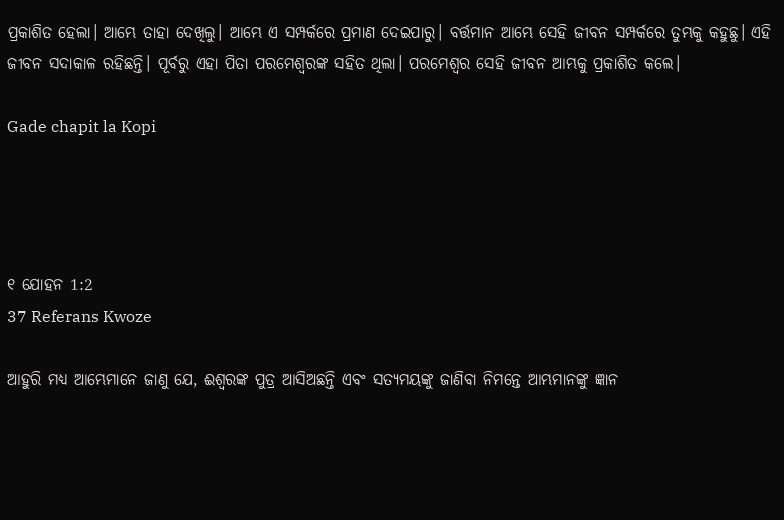ପ୍ରକାଶିତ ହେଲା। ଆମ୍ଭେ ତାହା ଦେଖିଲୁ। ଆମ୍ଭେ ଏ ସମ୍ପର୍କରେ ପ୍ରମାଣ ଦେଇପାରୁ। ବର୍ତ୍ତମାନ ଆମ୍ଭେ ସେହି ଜୀବନ ସମ୍ପର୍କରେ ତୁମ୍ଭକୁ କହୁଛୁ। ଏହି ଜୀବନ ସଦାକାଳ ରହିଛନ୍ତି। ପୂର୍ବରୁ ଏହା ପିତା ପରମେଶ୍ୱରଙ୍କ ସହିତ ଥିଲା। ପରମେଶ୍ୱର ସେହି ଜୀବନ ଆମ୍ଭକୁ ପ୍ରକାଶିତ କଲେ।

Gade chapit la Kopi




୧ ଯୋହନ 1:2
37 Referans Kwoze

ଆହୁରି ମଧ୍ୟ ଆମ୍ଭେମାନେ ଜାଣୁ ଯେ, ଈଶ୍ୱରଙ୍କ ପୁତ୍ର ଆସିଅଛନ୍ତି ଏବଂ ସତ୍ୟମୟଙ୍କୁ ଜାଣିବା ନିମନ୍ତେ ଆମ୍ଭମାନଙ୍କୁ ଜ୍ଞାନ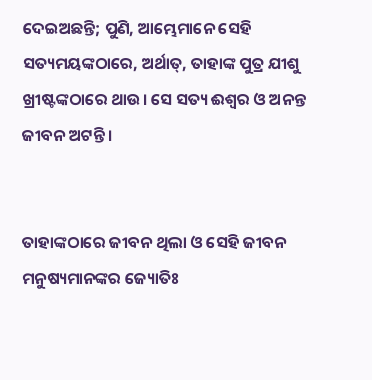ଦେଇଅଛନ୍ତି; ପୁଣି, ଆମ୍ଭେମାନେ ସେହି ସତ୍ୟମୟଙ୍କଠାରେ, ଅର୍ଥାତ୍‍, ତାହାଙ୍କ ପୁତ୍ର ଯୀଶୁ ଖ୍ରୀଷ୍ଟଙ୍କଠାରେ ଥାଉ। ସେ ସତ୍ୟ ଈଶ୍ୱର ଓ ଅନନ୍ତ ଜୀବନ ଅଟନ୍ତି ।


ତାହାଙ୍କଠାରେ ଜୀବନ ଥିଲା ଓ ସେହି ଜୀବନ ମନୁଷ୍ୟମାନଙ୍କର ଜ୍ୟୋତିଃ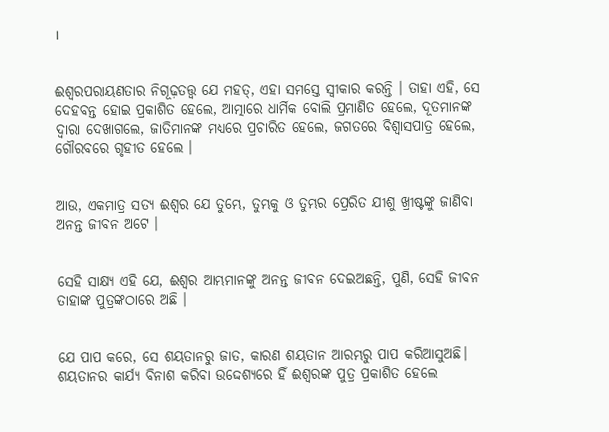।


ଈଶ୍ୱରପରାୟଣତାର ନିଗୂଢ଼ତତ୍ତ୍ୱ ଯେ ମହତ୍, ଏହା ସମସ୍ତେ ସ୍ୱୀକାର କରନ୍ତି । ତାହା ଏହି, ସେ ଦେହବନ୍ତ ହୋଇ ପ୍ରକାଶିତ ହେଲେ, ଆତ୍ମାରେ ଧାର୍ମିକ ବୋଲି ପ୍ରମାଣିତ ହେଲେ, ଦୂତମାନଙ୍କ ଦ୍ୱାରା ଦେଖାଗଲେ, ଜାତିମାନଙ୍କ ମଧ୍ୟରେ ପ୍ରଚାରିତ ହେଲେ, ଜଗତରେ ବିଶ୍ୱାସପାତ୍ର ହେଲେ, ଗୌରବରେ ଗୃହୀତ ହେଲେ ।


ଆଉ, ଏକମାତ୍ର ସତ୍ୟ ଈଶ୍ୱର ଯେ ତୁମ୍ଭେ, ତୁମ୍ଭକୁ ଓ ତୁମ୍ଭର ପ୍ରେରିତ ଯୀଶୁ ଖ୍ରୀଷ୍ଟଙ୍କୁ ଜାଣିବା ଅନନ୍ତ ଜୀବନ ଅଟେ ।


ସେହି ସାକ୍ଷ୍ୟ ଏହି ଯେ, ଈଶ୍ୱର ଆମ୍ଭମାନଙ୍କୁ ଅନନ୍ତ ଜୀବନ ଦେଇଅଛନ୍ତି, ପୁଣି, ସେହି ଜୀବନ ତାହାଙ୍କ ପୁତ୍ରଙ୍କଠାରେ ଅଛି ।


ଯେ ପାପ କରେ, ସେ ଶୟତାନରୁ ଜାତ, କାରଣ ଶୟତାନ ଆରମ୍ଭରୁ ପାପ କରିଆସୁଅଛି। ଶୟତାନର କାର୍ଯ୍ୟ ବିନାଶ କରିବା ଉଦ୍ଦେଶ୍ୟରେ ହିଁ ଈଶ୍ୱରଙ୍କ ପୁତ୍ର ପ୍ରକାଶିତ ହେଲେ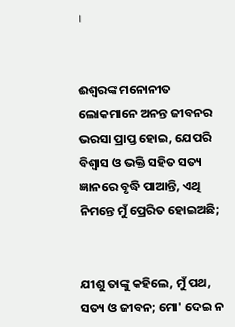।


ଈଶ୍ୱରଙ୍କ ମନୋନୀତ ଲୋକମାନେ ଅନନ୍ତ ଜୀବନର ଭରସା ପ୍ରାପ୍ତ ହୋଇ, ଯେପରି ବିଶ୍ଵାସ ଓ ଭକ୍ତି ସହିତ ସତ୍ୟ ଜ୍ଞାନରେ ବୃଦ୍ଧି ପାଆନ୍ତି, ଏଥି ନିମନ୍ତେ ମୁଁ ପ୍ରେରିତ ହୋଇଅଛି;


ଯୀଶୁ ତାଙ୍କୁ କହିଲେ, ମୁଁ ପଥ, ସତ୍ୟ ଓ ଜୀବନ; ମୋ' ଦେଇ ନ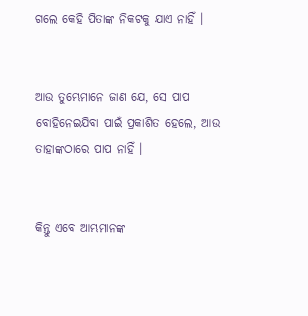ଗଲେ କେହି ପିତାଙ୍କ ନିକଟକୁ ଯାଏ ନାହିଁ ।


ଆଉ ତୁମ୍ଭେମାନେ ଜାଣ ଯେ, ସେ ପାପ ବୋହିନେଇଯିବା ପାଇଁ ପ୍ରକାଶିତ ହେଲେ, ଆଉ ତାହାଙ୍କଠାରେ ପାପ ନାହିଁ ।


କିନ୍ତୁ ଏବେ ଆମ୍ଭମାନଙ୍କ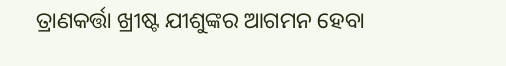ତ୍ରାଣକର୍ତ୍ତା ଖ୍ରୀଷ୍ଟ ଯୀଶୁଙ୍କର ଆଗମନ ହେବା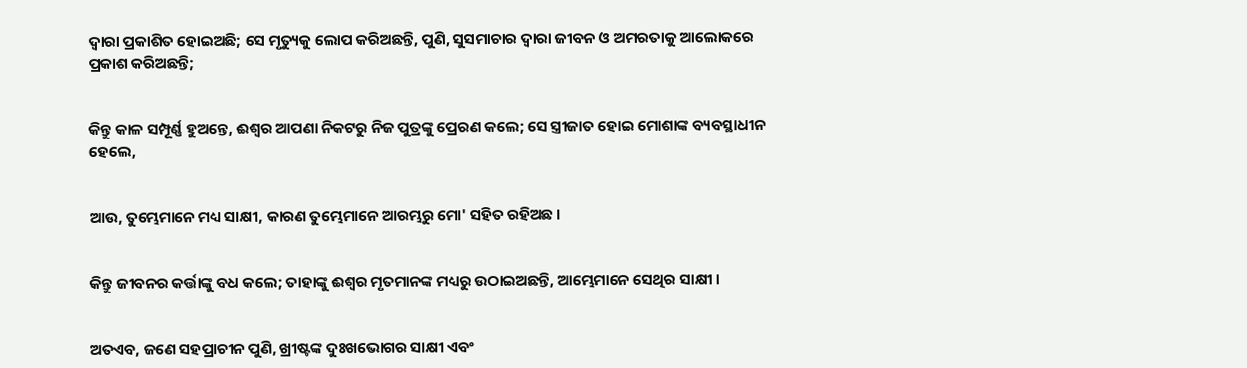ଦ୍ୱାରା ପ୍ରକାଶିତ ହୋଇଅଛି; ସେ ମୃତ୍ୟୁକୁ ଲୋପ କରିଅଛନ୍ତି, ପୁଣି, ସୁସମାଚାର ଦ୍ୱାରା ଜୀବନ ଓ ଅମରତାକୁ ଆଲୋକରେ ପ୍ରକାଶ କରିଅଛନ୍ତି;


କିନ୍ତୁ କାଳ ସମ୍ପୂର୍ଣ୍ଣ ହୁଅନ୍ତେ, ଈଶ୍ୱର ଆପଣା ନିକଟରୁ ନିଜ ପୁତ୍ରଙ୍କୁ ପ୍ରେରଣ କଲେ; ସେ ସ୍ତ୍ରୀଜାତ ହୋଇ ମୋଶାଙ୍କ ବ୍ୟବସ୍ଥାଧୀନ ହେଲେ,


ଆଉ, ତୁମ୍ଭେମାନେ ମଧ୍ୟ ସାକ୍ଷୀ, କାରଣ ତୁମ୍ଭେମାନେ ଆରମ୍ଭରୁ ମୋ' ସହିତ ରହିଅଛ ।


କିନ୍ତୁ ଜୀବନର କର୍ତ୍ତାଙ୍କୁ ବଧ କଲେ; ତାହାଙ୍କୁ ଈଶ୍ୱର ମୃତମାନଙ୍କ ମଧ୍ୟରୁ ଉଠାଇଅଛନ୍ତି, ଆମ୍ଭେମାନେ ସେଥିର ସାକ୍ଷୀ ।


ଅତଏବ, ଜଣେ ସହପ୍ରାଚୀନ ପୁଣି, ଖ୍ରୀଷ୍ଟଙ୍କ ଦୁଃଖଭୋଗର ସାକ୍ଷୀ ଏବଂ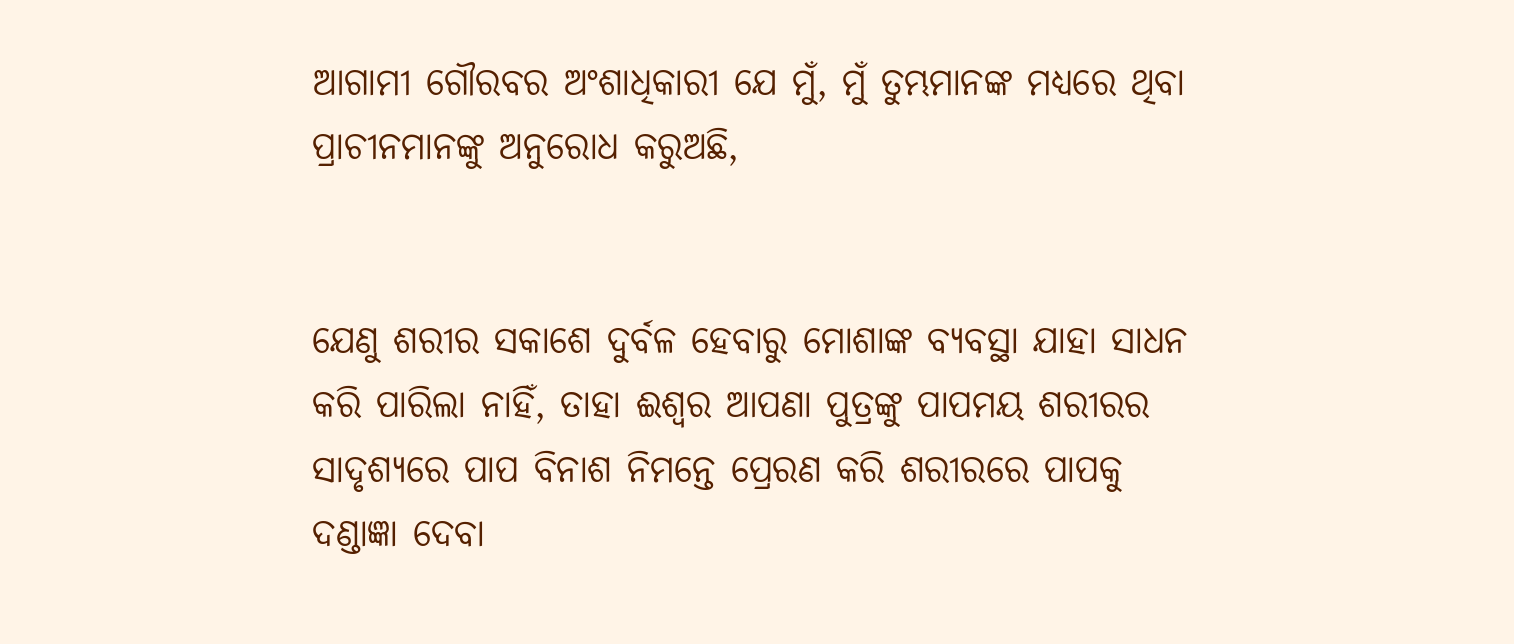ଆଗାମୀ ଗୌରବର ଅଂଶାଧିକାରୀ ଯେ ମୁଁ, ମୁଁ ତୁମ୍ଭମାନଙ୍କ ମଧ୍ୟରେ ଥିବା ପ୍ରାଚୀନମାନଙ୍କୁ ଅନୁରୋଧ କରୁଅଛି,


ଯେଣୁ ଶରୀର ସକାଶେ ଦୁର୍ବଳ ହେବାରୁ ମୋଶାଙ୍କ ବ୍ୟବସ୍ଥା ଯାହା ସାଧନ କରି ପାରିଲା ନାହିଁ, ତାହା ଈଶ୍ୱର ଆପଣା ପୁତ୍ରଙ୍କୁ ପାପମୟ ଶରୀରର ସାଦୃଶ୍ୟରେ ପାପ ବିନାଶ ନିମନ୍ତେ ପ୍ରେରଣ କରି ଶରୀରରେ ପାପକୁ ଦଣ୍ଡାଜ୍ଞା ଦେବା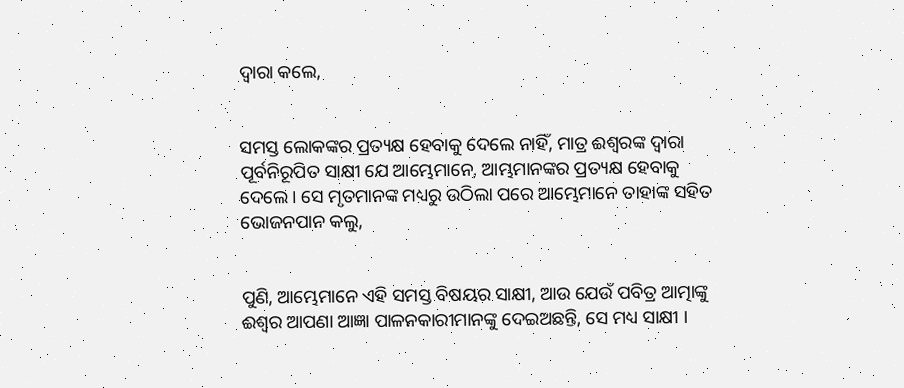ଦ୍ୱାରା କଲେ,


ସମସ୍ତ ଲୋକଙ୍କର ପ୍ରତ୍ୟକ୍ଷ ହେବାକୁ ଦେଲେ ନାହିଁ, ମାତ୍ର ଈଶ୍ୱରଙ୍କ ଦ୍ୱାରା ପୂର୍ବନିରୂପିତ ସାକ୍ଷୀ ଯେ ଆମ୍ଭେମାନେ, ଆମ୍ଭମାନଙ୍କର ପ୍ରତ୍ୟକ୍ଷ ହେବାକୁ ଦେଲେ । ସେ ମୃତମାନଙ୍କ ମଧ୍ୟରୁ ଉଠିଲା ପରେ ଆମ୍ଭେମାନେ ତାହାଙ୍କ ସହିତ ଭୋଜନପାନ କଲୁ,


ପୁଣି, ଆମ୍ଭେମାନେ ଏହି ସମସ୍ତ ବିଷୟର ସାକ୍ଷୀ, ଆଉ ଯେଉଁ ପବିତ୍ର ଆତ୍ମାଙ୍କୁ ଈଶ୍ୱର ଆପଣା ଆଜ୍ଞା ପାଳନକାରୀମାନଙ୍କୁ ଦେଇଅଛନ୍ତି, ସେ ମଧ୍ୟ ସାକ୍ଷୀ ।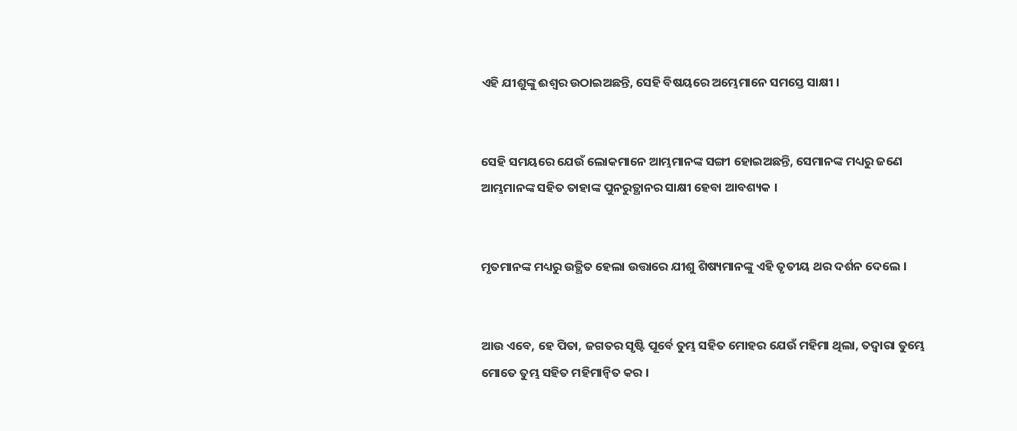ଏହି ଯୀଶୁଙ୍କୁ ଈଶ୍ୱର ଉଠାଇଅଛନ୍ତି, ସେହି ବିଷୟରେ ଅମ୍ଭେମାନେ ସମସ୍ତେ ସାକ୍ଷୀ ।


ସେହି ସମୟରେ ଯେଉଁ ଲୋକମାନେ ଆମ୍ଭମାନଙ୍କ ସଙ୍ଗୀ ହୋଇଅଛନ୍ତି, ସେମାନଙ୍କ ମଧ୍ୟରୁ ଜଣେ ଆମ୍ଭମାନଙ୍କ ସହିତ ତାହାଙ୍କ ପୁନରୁତ୍ଥାନର ସାକ୍ଷୀ ହେବା ଆବଶ୍ୟକ ।


ମୃତମାନଙ୍କ ମଧ୍ୟରୁ ଉତ୍ଥିତ ହେଲା ଉତ୍ତାରେ ଯୀଶୁ ଶିଷ୍ୟମାନଙ୍କୁ ଏହି ତୃତୀୟ ଥର ଦର୍ଶନ ଦେଲେ ।


ଆଉ ଏବେ, ହେ ପିତା, ଜଗତର ସୃଷ୍ଟି ପୂର୍ବେ ତୁମ୍ଭ ସହିତ ମୋହର ଯେଉଁ ମହିମା ଥିଲା, ତଦ୍ବାରା ତୁମ୍ଭେ ମୋତେ ତୁମ୍ଭ ସହିତ ମହିମାନ୍ୱିତ କର ।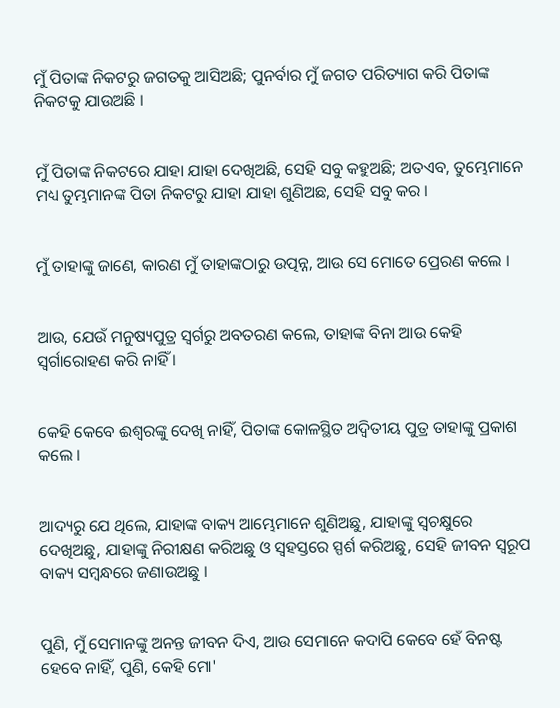ମୁଁ ପିତାଙ୍କ ନିକଟରୁ ଜଗତକୁ ଆସିଅଛି; ପୁନର୍ବାର ମୁଁ ଜଗତ ପରିତ୍ୟାଗ କରି ପିତାଙ୍କ ନିକଟକୁ ଯାଉଅଛି ।


ମୁଁ ପିତାଙ୍କ ନିକଟରେ ଯାହା ଯାହା ଦେଖିଅଛି, ସେହି ସବୁ କହୁଅଛି; ଅତଏବ, ତୁମ୍ଭେମାନେ ମଧ୍ୟ ତୁମ୍ଭମାନଙ୍କ ପିତା ନିକଟରୁ ଯାହା ଯାହା ଶୁଣିଅଛ, ସେହି ସବୁ କର ।


ମୁଁ ତାହାଙ୍କୁ ଜାଣେ, କାରଣ ମୁଁ ତାହାଙ୍କଠାରୁ ଉତ୍ପନ୍ନ, ଆଉ ସେ ମୋତେ ପ୍ରେରଣ କଲେ ।


ଆଉ, ଯେଉଁ ମନୁଷ୍ୟପୁତ୍ର ସ୍ୱର୍ଗରୁ ଅବତରଣ କଲେ, ତାହାଙ୍କ ବିନା ଆଉ କେହି ସ୍ୱର୍ଗାରୋହଣ କରି ନାହିଁ ।


କେହି କେବେ ଈଶ୍ୱରଙ୍କୁ ଦେଖି ନାହିଁ, ପିତାଙ୍କ କୋଳସ୍ଥିତ ଅଦ୍ୱିତୀୟ ପୁତ୍ର ତାହାଙ୍କୁ ପ୍ରକାଶ କଲେ ।


ଆଦ୍ୟରୁ ଯେ ଥିଲେ, ଯାହାଙ୍କ ବାକ୍ୟ ଆମ୍ଭେମାନେ ଶୁଣିଅଛୁ, ଯାହାଙ୍କୁ ସ୍ୱଚକ୍ଷୁରେ ଦେଖିଅଛୁ, ଯାହାଙ୍କୁ ନିରୀକ୍ଷଣ କରିଅଛୁ ଓ ସ୍ୱହସ୍ତରେ ସ୍ପର୍ଶ କରିଅଛୁ, ସେହି ଜୀବନ ସ୍ୱରୂପ ବାକ୍ୟ ସମ୍ବନ୍ଧରେ ଜଣାଉଅଛୁ ।


ପୁଣି, ମୁଁ ସେମାନଙ୍କୁ ଅନନ୍ତ ଜୀବନ ଦିଏ, ଆଉ ସେମାନେ କଦାପି କେବେ ହେଁ ବିନଷ୍ଟ ହେବେ ନାହିଁ, ପୁଣି, କେହି ମୋ'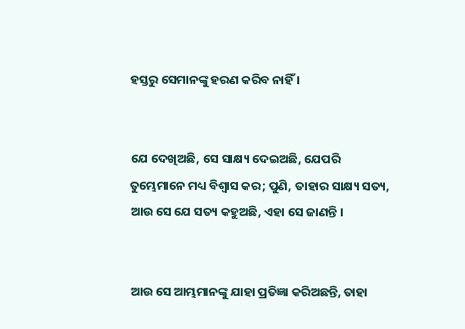ହସ୍ତରୁ ସେମାନଙ୍କୁ ହରଣ କରିବ ନାହିଁ ।


ଯେ ଦେଖିଅଛି, ସେ ସାକ୍ଷ୍ୟ ଦେଇଅଛି, ଯେପରି ତୁମ୍ଭେମାନେ ମଧ୍ୟ ବିଶ୍ୱାସ କର; ପୁଣି, ତାହାର ସାକ୍ଷ୍ୟ ସତ୍ୟ, ଆଉ ସେ ଯେ ସତ୍ୟ କହୁଅଛି, ଏହା ସେ ଜାଣନ୍ତି ।


ଆଉ ସେ ଆମ୍ଭମାନଙ୍କୁ ଯାହା ପ୍ରତିଜ୍ଞା କରିଅଛନ୍ତି, ତାହା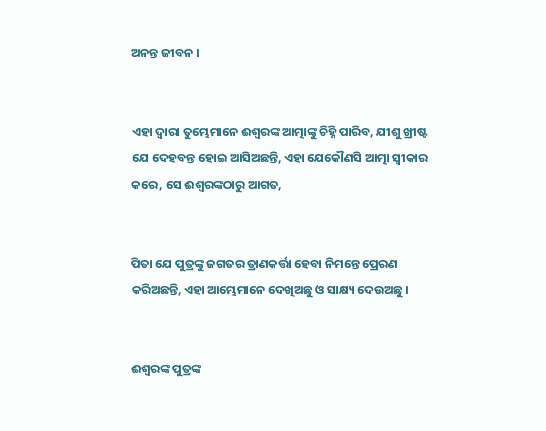ଅନନ୍ତ ଜୀବନ ।


ଏହା ଦ୍ୱାରା ତୁମ୍ଭେମାନେ ଈଶ୍ୱରଙ୍କ ଆତ୍ମାଙ୍କୁ ଚିହ୍ନି ପାରିବ, ଯୀଶୁ ଖ୍ରୀଷ୍ଟ ଯେ ଦେହବନ୍ତ ହୋଇ ଆସିଅଛନ୍ତି, ଏହା ଯେକୌଣସି ଆତ୍ମା ସ୍ୱୀକାର କରେ, ସେ ଈଶ୍ୱରଙ୍କଠାରୁ ଆଗତ,


ପିତା ଯେ ପୁତ୍ରଙ୍କୁ ଜଗତର ତ୍ରାଣକର୍ତ୍ତା ହେବା ନିମନ୍ତେ ପ୍ରେରଣ କରିଅଛନ୍ତି, ଏହା ଆମ୍ଭେମାନେ ଦେଖିଅଛୁ ଓ ସାକ୍ଷ୍ୟ ଦେଉଅଛୁ ।


ଈଶ୍ୱରଙ୍କ ପୁତ୍ରଙ୍କ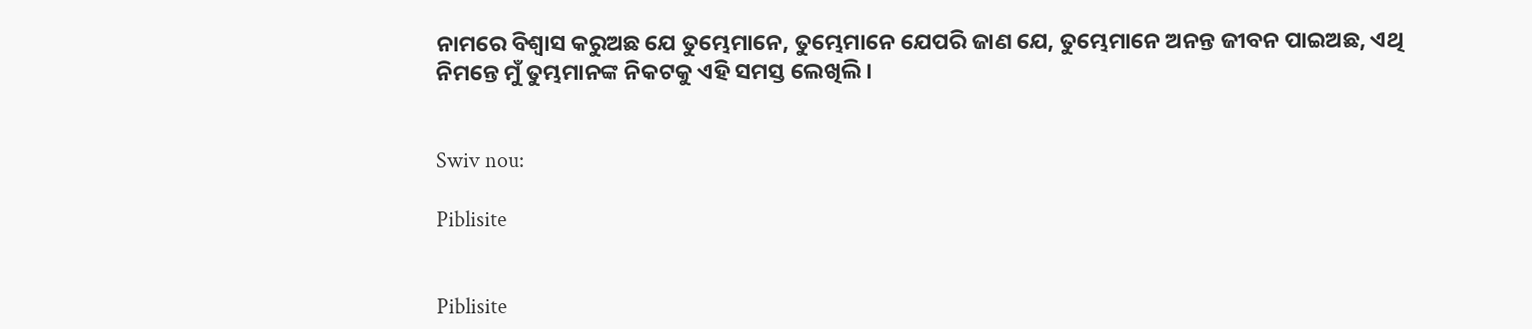ନାମରେ ବିଶ୍ୱାସ କରୁଅଛ ଯେ ତୁମ୍ଭେମାନେ, ତୁମ୍ଭେମାନେ ଯେପରି ଜାଣ ଯେ, ତୁମ୍ଭେମାନେ ଅନନ୍ତ ଜୀବନ ପାଇଅଛ, ଏଥି ନିମନ୍ତେ ମୁଁ ତୁମ୍ଭମାନଙ୍କ ନିକଟକୁ ଏହି ସମସ୍ତ ଲେଖିଲି ।


Swiv nou:

Piblisite


Piblisite